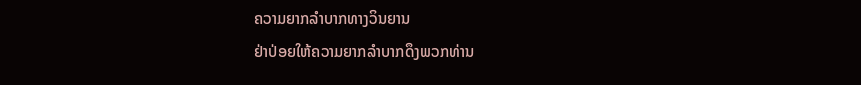ຄວາມຍາກລຳບາກທາງວິນຍານ
ຢ່າປ່ອຍໃຫ້ຄວາມຍາກລຳບາກດຶງພວກທ່ານ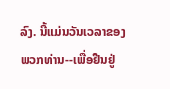ລົງ. ນີ້ແມ່ນວັນເວລາຂອງພວກທ່ານ--ເພື່ອຢືນຢູ່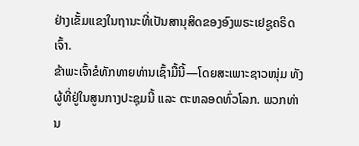ຢ່າງເຂັ້ມແຂງໃນຖານະທີ່ເປັນສານຸສິດຂອງອົງພຣະເຢຊູຄຣິດເຈົ້າ.
ຂ້າພະເຈົ້າຂໍທັກທາຍທ່ານເຊົ້າມື້ນີ້—ໂດຍສະເພາະຊາວໜຸ່ມ ທັງຜູ້ທີ່ຢູ່ໃນສູນກາງປະຊຸມນີ້ ແລະ ຕະຫລອດທົ່ວໂລກ. ພວກທ່ານ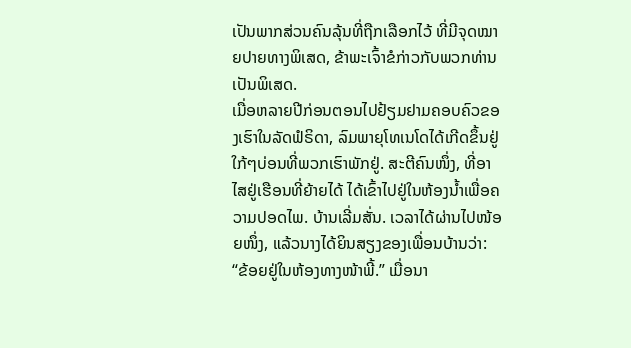ເປັນພາກສ່ວນຄົນລຸ້ນທີ່ຖືກເລືອກໄວ້ ທີ່ມີຈຸດໝາຍປາຍທາງພິເສດ, ຂ້າພະເຈົ້າຂໍກ່າວກັບພວກທ່ານເປັນພິເສດ.
ເມື່ອຫລາຍປີກ່ອນຕອນໄປຢ້ຽມຢາມຄອບຄົວຂອງເຮົາໃນລັດຟໍຣິດາ, ລົມພາຍຸໂທເນໂດໄດ້ເກີດຂຶ້ນຢູ່ໃກ້ໆບ່ອນທີ່ພວກເຮົາພັກຢູ່. ສະຕີຄົນໜຶ່ງ, ທີ່ອາໄສຢູ່ເຮືອນທີ່ຍ້າຍໄດ້ ໄດ້ເຂົ້າໄປຢູ່ໃນຫ້ອງນ້ຳເພື່ອຄວາມປອດໄພ. ບ້ານເລີ່ມສັ່ນ. ເວລາໄດ້ຜ່ານໄປໜ້ອຍໜຶ່ງ, ແລ້ວນາງໄດ້ຍິນສຽງຂອງເພື່ອນບ້ານວ່າ: “ຂ້ອຍຢູ່ໃນຫ້ອງທາງໜ້າພີ້.” ເມື່ອນາ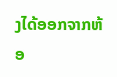ງໄດ້ອອກຈາກຫ້ອ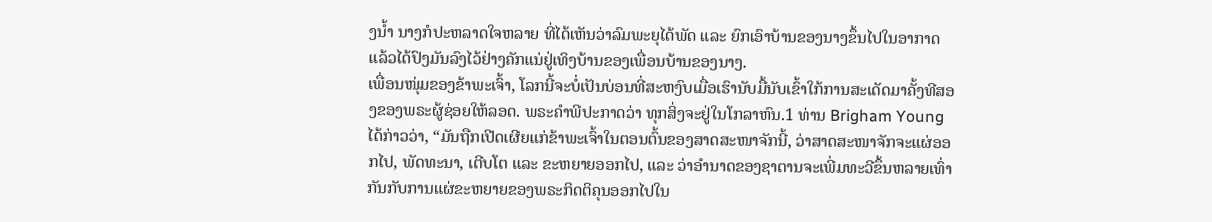ງນ້ຳ ນາງກໍປະຫລາດໃຈຫລາຍ ທີ່ໄດ້ເຫັນວ່າລົມພະຍຸໄດ້ພັດ ແລະ ຍົກເອົາບ້ານຂອງນາງຂຶ້ນໄປໃນອາກາດ ແລ້ວໄດ້ປົງມັນລົງໄວ້ຢ່າງຄັກແນ່ຢູ່ເທິງບ້ານຂອງເພື່ອນບ້ານຂອງນາງ.
ເພື່ອນໜຸ່ມຂອງຂ້າພະເຈົ້າ, ໂລກນີ້ຈະບໍ່ເປັນບ່ອນທີ່ສະຫງົບເມື່ອເຮົານັບມື້ນັບເຂົ້າໃກ້ການສະເດັດມາຄັ້ງທີສອງຂອງພຣະຜູ້ຊ່ອຍໃຫ້ລອດ. ພຣະຄຳພີປະກາດວ່າ ທຸກສິ່ງຈະຢູ່ໃນໂກລາຫົນ.1 ທ່ານ Brigham Young ໄດ້ກ່າວວ່າ, “ມັນຖືກເປີດເຜີຍແກ່ຂ້າພະເຈົ້າໃນຕອນຕົ້ນຂອງສາດສະໜາຈັກນີ້, ວ່າສາດສະໜາຈັກຈະແຜ່ອອກໄປ, ພັດທະນາ, ເຕີບໂຕ ແລະ ຂະຫຍາຍອອກໄປ, ແລະ ວ່າອຳນາດຂອງຊາຕານຈະເພີ່ມທະວີຂຶ້ນຫລາຍເທົ່າກັນກັບການແຜ່ຂະຫຍາຍຂອງພຣະກິດຕິຄຸນອອກໄປໃນ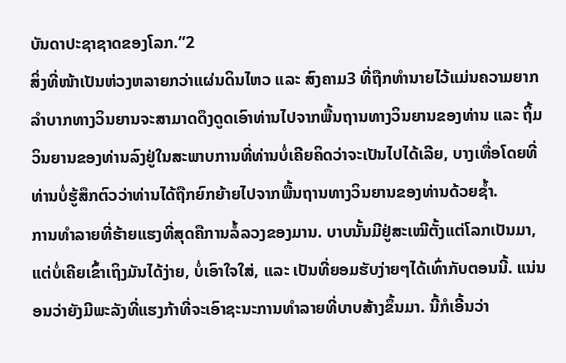ບັນດາປະຊາຊາດຂອງໂລກ.”2
ສິ່ງທີ່ໜ້າເປັນຫ່ວງຫລາຍກວ່າແຜ່ນດິນໄຫວ ແລະ ສົງຄາມ3 ທີ່ຖືກທຳນາຍໄວ້ແມ່ນຄວາມຍາກລຳບາກທາງວິນຍານຈະສາມາດດຶງດູດເອົາທ່ານໄປຈາກພື້ນຖານທາງວິນຍານຂອງທ່ານ ແລະ ຖິ້ມວິນຍານຂອງທ່ານລົງຢູ່ໃນສະພາບການທີ່ທ່ານບໍ່ເຄີຍຄິດວ່າຈະເປັນໄປໄດ້ເລີຍ, ບາງເທື່ອໂດຍທີ່ທ່ານບໍ່ຮູ້ສຶກຕົວວ່າທ່ານໄດ້ຖືກຍົກຍ້າຍໄປຈາກພື້ນຖານທາງວິນຍານຂອງທ່ານດ້ວຍຊ້ຳ.
ການທຳລາຍທີ່ຮ້າຍແຮງທີ່ສຸດຄືການລໍ້ລວງຂອງມານ. ບາບນັ້ນມີຢູ່ສະເໝີຕັ້ງແຕ່ໂລກເປັນມາ, ແຕ່ບໍ່ເຄີຍເຂົ້າເຖິງມັນໄດ້ງ່າຍ, ບໍ່ເອົາໃຈໃສ່, ແລະ ເປັນທີ່ຍອມຮັບງ່າຍໆໄດ້ເທົ່າກັບຕອນນີ້. ແນ່ນອນວ່າຍັງມີພະລັງທີ່ແຮງກ້າທີ່ຈະເອົາຊະນະການທຳລາຍທີ່ບາບສ້າງຂຶ້ນມາ. ນີ້ກໍເອີ້ນວ່າ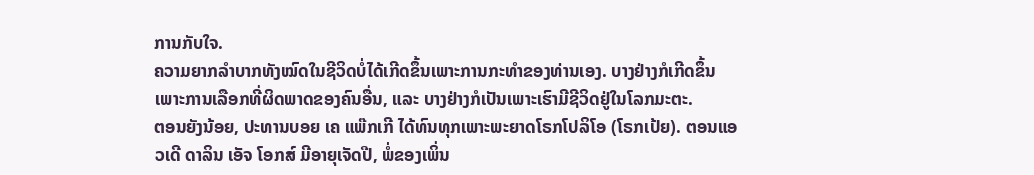ການກັບໃຈ.
ຄວາມຍາກລຳບາກທັງໝົດໃນຊີວິດບໍ່ໄດ້ເກີດຂຶ້ນເພາະການກະທຳຂອງທ່ານເອງ. ບາງຢ່າງກໍເກີດຂຶ້ນເພາະການເລືອກທີ່ຜິດພາດຂອງຄົນອື່ນ, ແລະ ບາງຢ່າງກໍເປັນເພາະເຮົາມີຊີວິດຢູ່ໃນໂລກມະຕະ.
ຕອນຍັງນ້ອຍ, ປະທານບອຍ ເຄ ແພ໊ກເກີ ໄດ້ທົນທຸກເພາະພະຍາດໂຣກໂປລິໂອ (ໂຣກເປ້ຍ). ຕອນແອວເດີ ດາລິນ ເອັຈ ໂອກສ໌ ມີອາຍຸເຈັດປີ, ພໍ່ຂອງເພິ່ນ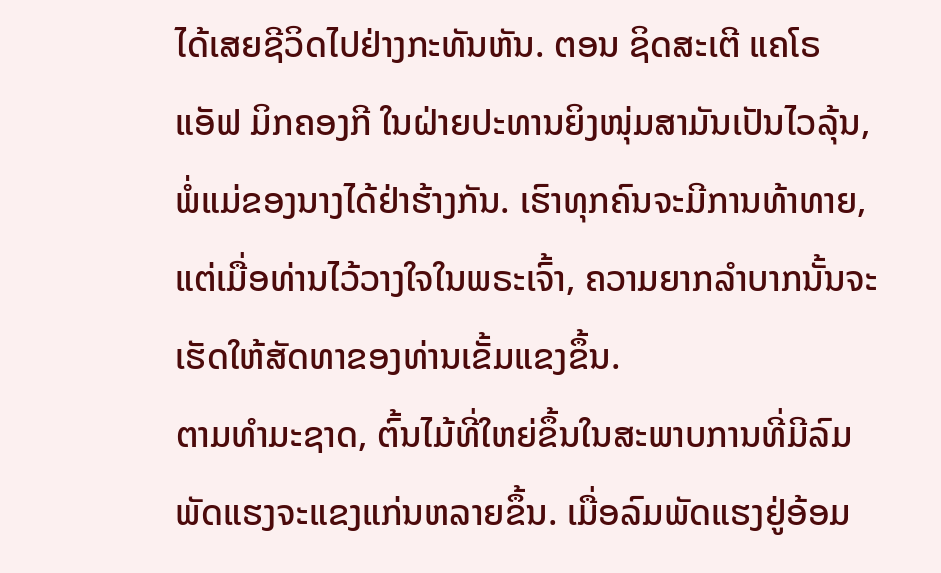ໄດ້ເສຍຊີວິດໄປຢ່າງກະທັນຫັນ. ຕອນ ຊິດສະເຕີ ແຄໂຣ ແອັຟ ມິກຄອງກີ ໃນຝ່າຍປະທານຍິງໜຸ່ມສາມັນເປັນໄວລຸ້ນ, ພໍ່ແມ່ຂອງນາງໄດ້ຢ່າຮ້າງກັນ. ເຮົາທຸກຄົນຈະມີການທ້າທາຍ, ແຕ່ເມື່ອທ່ານໄວ້ວາງໃຈໃນພຣະເຈົ້າ, ຄວາມຍາກລຳບາກນັ້ນຈະເຮັດໃຫ້ສັດທາຂອງທ່ານເຂັ້ມແຂງຂຶ້ນ.
ຕາມທຳມະຊາດ, ຕົ້ນໄມ້ທີ່ໃຫຍ່ຂຶ້ນໃນສະພາບການທີ່ມີລົມພັດແຮງຈະແຂງແກ່ນຫລາຍຂຶ້ນ. ເມື່ອລົມພັດແຮງຢູ່ອ້ອມ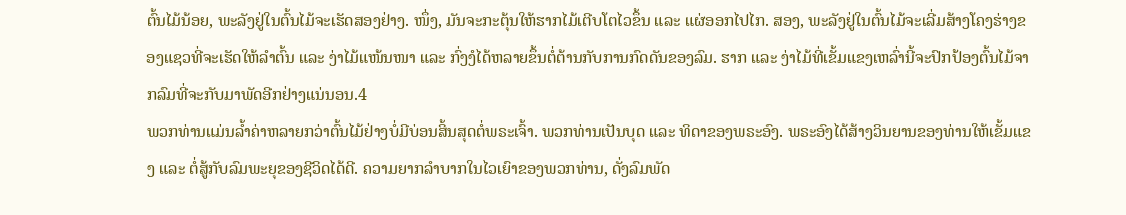ຕົ້ນໄມ້ນ້ອຍ, ພະລັງຢູ່ໃນຕົ້ນໄມ້ຈະເຮັດສອງຢ່າງ. ໜຶ່ງ, ມັນຈະກະຕຸ້ນໃຫ້ຮາກໄມ້ເຕີບໂຕໄວຂຶ້ນ ແລະ ແຜ່ອອກໄປໄກ. ສອງ, ພະລັງຢູ່ໃນຕົ້ນໄມ້ຈະເລີ່ມສ້າງໂຄງຮ່າງຂອງແຊວທີ່ຈະເຮັດໃຫ້ລຳຕົ້ນ ແລະ ງ່າໄມ້ແໜ້ນໜາ ແລະ ກົ່ງງໍໄດ້ຫລາຍຂຶ້ນຕໍ່ຕ້ານກັບການກົດດັນຂອງລົມ. ຮາກ ແລະ ງ່າໄມ້ທີ່ເຂັ້ມແຂງເຫລົ່ານີ້ຈະປົກປ້ອງຕົ້ນໄມ້ຈາກລົມທີ່ຈະກັບມາພັດອີກຢ່າງແນ່ນອນ.4
ພວກທ່ານແມ່ນລ້ຳຄ່າຫລາຍກວ່າຕົ້ນໄມ້ຢ່າງບໍ່ມີບ່ອນສິ້ນສຸດຕໍ່ພຣະເຈົ້າ. ພວກທ່ານເປັນບຸດ ແລະ ທິດາຂອງພຣະອົງ. ພຣະອົງໄດ້ສ້າງວິນຍານຂອງທ່ານໃຫ້ເຂັ້ມແຂງ ແລະ ຕໍ່ສູ້ກັບລົມພະຍຸຂອງຊີວິດໄດ້ດີ. ຄວາມຍາກລຳບາກໃນໄວເຍົາຂອງພວກທ່ານ, ດັ່ງລົມພັດ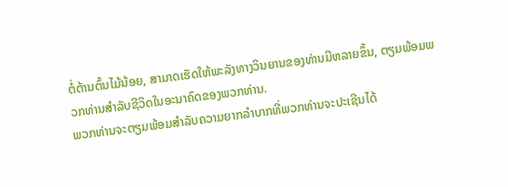ຕໍ່ຕ້ານຕົ້ນໄມ້ນ້ອຍ, ສາມາດເຮັດໃຫ້ພະລັງທາງວິນຍານຂອງທ່ານມີຫລາຍຂຶ້ນ, ຕຽມພ້ອມພວກທ່ານສຳລັບຊີວິດໃນອະນາຄົດຂອງພວກທ່ານ.
ພວກທ່ານຈະຕຽມພ້ອມສຳລັບຄວາມຍາກລຳບາກທີ່ພວກທ່ານຈະປະເຊີນໄດ້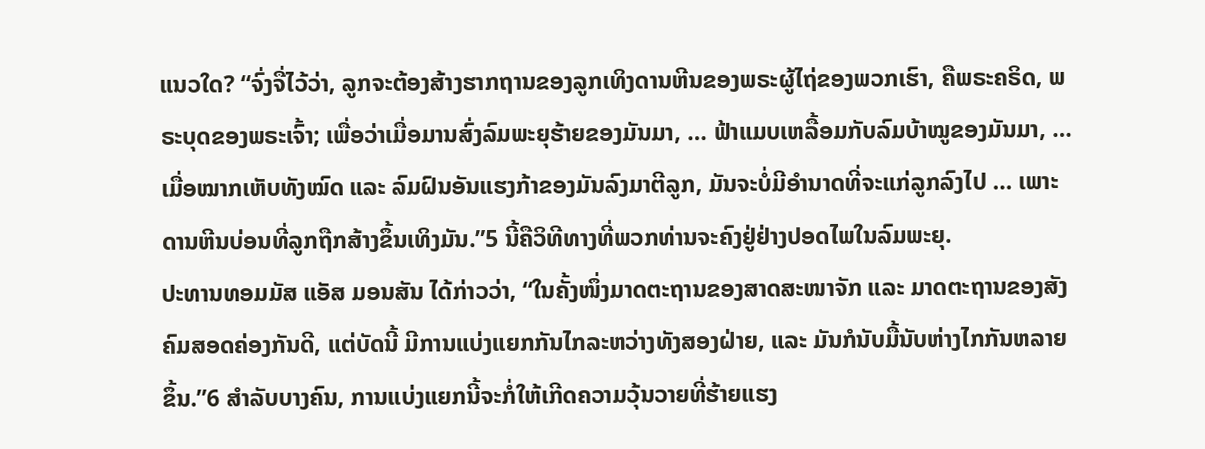ແນວໃດ? “ຈົ່ງຈື່ໄວ້ວ່າ, ລູກຈະຕ້ອງສ້າງຮາກຖານຂອງລູກເທິງດານຫີນຂອງພຣະຜູ້ໄຖ່ຂອງພວກເຮົາ, ຄືພຣະຄຣິດ, ພຣະບຸດຂອງພຣະເຈົ້າ; ເພື່ອວ່າເມື່ອມານສົ່ງລົມພະຍຸຮ້າຍຂອງມັນມາ, … ຟ້າແມບເຫລື້ອມກັບລົມບ້າໝູຂອງມັນມາ, … ເມື່ອໝາກເຫັບທັງໝົດ ແລະ ລົມຝົນອັນແຮງກ້າຂອງມັນລົງມາຕີລູກ, ມັນຈະບໍ່ມີອຳນາດທີ່ຈະແກ່ລູກລົງໄປ … ເພາະດານຫີນບ່ອນທີ່ລູກຖືກສ້າງຂຶ້ນເທິງມັນ.”5 ນີ້ຄືວິທີທາງທີ່ພວກທ່ານຈະຄົງຢູ່ຢ່າງປອດໄພໃນລົມພະຍຸ.
ປະທານທອມມັສ ແອັສ ມອນສັນ ໄດ້ກ່າວວ່າ, “ໃນຄັ້ງໜຶ່ງມາດຕະຖານຂອງສາດສະໜາຈັກ ແລະ ມາດຕະຖານຂອງສັງຄົມສອດຄ່ອງກັນດີ, ແຕ່ບັດນີ້ ມີການແບ່ງແຍກກັນໄກລະຫວ່າງທັງສອງຝ່າຍ, ແລະ ມັນກໍນັບມື້ນັບຫ່າງໄກກັນຫລາຍຂຶ້ນ.”6 ສຳລັບບາງຄົນ, ການແບ່ງແຍກນີ້ຈະກໍ່ໃຫ້ເກີດຄວາມວຸ້ນວາຍທີ່ຮ້າຍແຮງ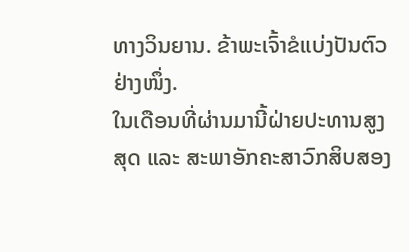ທາງວິນຍານ. ຂ້າພະເຈົ້າຂໍແບ່ງປັນຕົວຢ່າງໜຶ່ງ.
ໃນເດືອນທີ່ຜ່ານມານີ້ຝ່າຍປະທານສູງສຸດ ແລະ ສະພາອັກຄະສາວົກສິບສອງ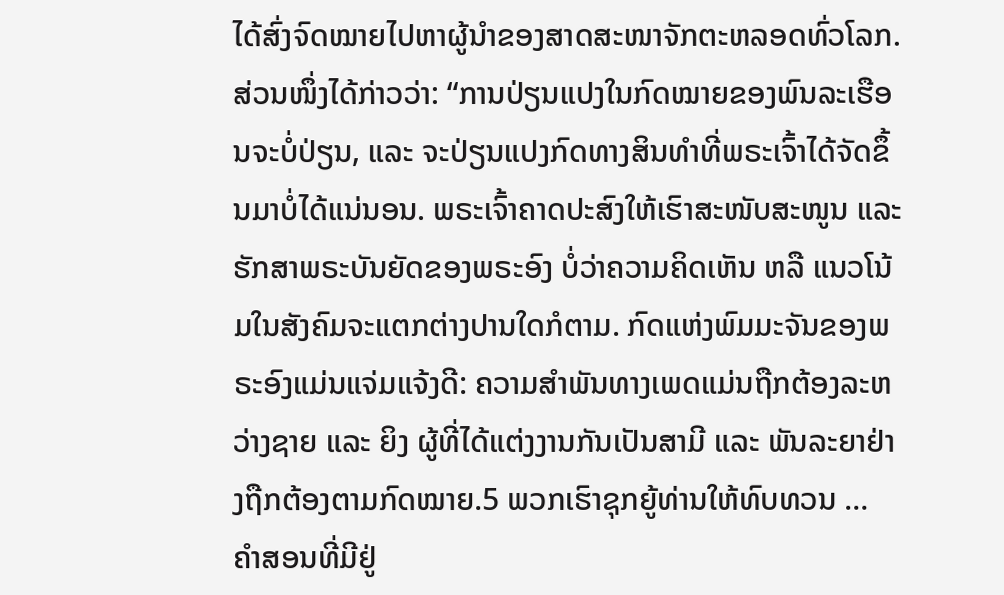ໄດ້ສົ່ງຈົດໝາຍໄປຫາຜູ້ນຳຂອງສາດສະໜາຈັກຕະຫລອດທົ່ວໂລກ. ສ່ວນໜຶ່ງໄດ້ກ່າວວ່າ: “ການປ່ຽນແປງໃນກົດໝາຍຂອງພົນລະເຮືອນຈະບໍ່ປ່ຽນ, ແລະ ຈະປ່ຽນແປງກົດທາງສິນທຳທີ່ພຣະເຈົ້າໄດ້ຈັດຂຶ້ນມາບໍ່ໄດ້ແນ່ນອນ. ພຣະເຈົ້າຄາດປະສົງໃຫ້ເຮົາສະໜັບສະໜູນ ແລະ ຮັກສາພຣະບັນຍັດຂອງພຣະອົງ ບໍ່ວ່າຄວາມຄິດເຫັນ ຫລື ແນວໂນ້ມໃນສັງຄົມຈະແຕກຕ່າງປານໃດກໍຕາມ. ກົດແຫ່ງພົມມະຈັນຂອງພຣະອົງແມ່ນແຈ່ມແຈ້ງດີ: ຄວາມສຳພັນທາງເພດແມ່ນຖືກຕ້ອງລະຫວ່າງຊາຍ ແລະ ຍິງ ຜູ້ທີ່ໄດ້ແຕ່ງງານກັນເປັນສາມີ ແລະ ພັນລະຍາຢ່າງຖືກຕ້ອງຕາມກົດໝາຍ.5 ພວກເຮົາຊຸກຍູ້ທ່ານໃຫ້ທົບທວນ … ຄຳສອນທີ່ມີຢູ່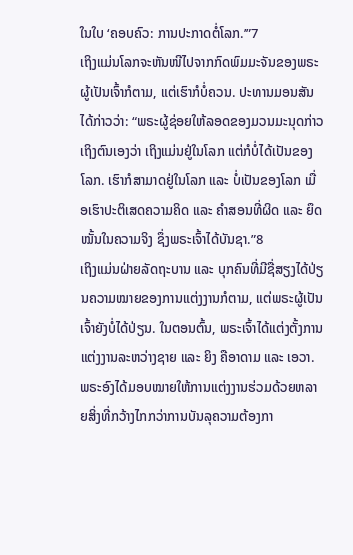ໃນໃບ ‘ຄອບຄົວ: ການປະກາດຕໍ່ໂລກ.’”7
ເຖິງແມ່ນໂລກຈະຫັນໜີໄປຈາກກົດພົມມະຈັນຂອງພຣະຜູ້ເປັນເຈົ້າກໍຕາມ, ແຕ່ເຮົາກໍບໍ່ຄວນ. ປະທານມອນສັນໄດ້ກ່າວວ່າ: “ພຣະຜູ້ຊ່ອຍໃຫ້ລອດຂອງມວນມະນຸດກ່າວເຖິງຕົນເອງວ່າ ເຖິງແມ່ນຢູ່ໃນໂລກ ແຕ່ກໍບໍ່ໄດ້ເປັນຂອງໂລກ. ເຮົາກໍສາມາດຢູ່ໃນໂລກ ແລະ ບໍ່ເປັນຂອງໂລກ ເມື່ອເຮົາປະຕິເສດຄວາມຄິດ ແລະ ຄຳສອນທີ່ຜິດ ແລະ ຍຶດໝັ້ນໃນຄວາມຈິງ ຊຶ່ງພຣະເຈົ້າໄດ້ບັນຊາ.”8
ເຖິງແມ່ນຝ່າຍລັດຖະບານ ແລະ ບຸກຄົນທີ່ມີຊື່ສຽງໄດ້ປ່ຽນຄວາມໝາຍຂອງການແຕ່ງງານກໍຕາມ, ແຕ່ພຣະຜູ້ເປັນເຈົ້າຍັງບໍ່ໄດ້ປ່ຽນ. ໃນຕອນຕົ້ນ, ພຣະເຈົ້າໄດ້ແຕ່ງຕັ້ງການແຕ່ງງານລະຫວ່າງຊາຍ ແລະ ຍິງ ຄືອາດາມ ແລະ ເອວາ. ພຣະອົງໄດ້ມອບໝາຍໃຫ້ການແຕ່ງງານຮ່ວມດ້ວຍຫລາຍສິ່ງທີ່ກວ້າງໄກກວ່າການບັນລຸຄວາມຕ້ອງກາ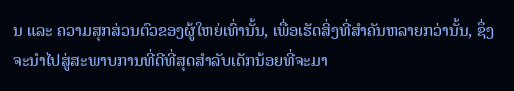ນ ແລະ ຄວາມສຸກສ່ວນຕົວຂອງຜູ້ໃຫຍ່ເທົ່ານັ້ນ, ເພື່ອເຮັດສິ່ງທີ່ສຳຄັນຫລາຍກວ່ານັ້ນ, ຊຶ່ງຈະນຳໄປສູ່ສະພາບການທີ່ດີທີ່ສຸດສຳລັບເດັກນ້ອຍທີ່ຈະມາ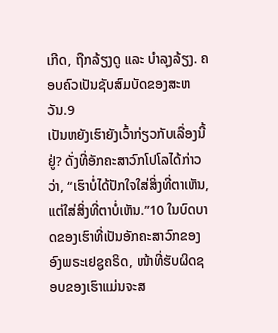ເກີດ, ຖືກລ້ຽງດູ ແລະ ບຳລຸງລ້ຽງ. ຄອບຄົວເປັນຊັບສົມບັດຂອງສະຫວັນ.9
ເປັນຫຍັງເຮົາຍັງເວົ້າກ່ຽວກັບເລື່ອງນີ້ຢູ່? ດັ່ງທີ່ອັກຄະສາວົກໂປໂລໄດ້ກ່າວວ່າ, “ເຮົາບໍ່ໄດ້ປັກໃຈໃສ່ສິ່ງທີ່ຕາເຫັນ, ແຕ່ໃສ່ສິ່ງທີ່ຕາບໍ່ເຫັນ.”10 ໃນບົດບາດຂອງເຮົາທີ່ເປັນອັກຄະສາວົກຂອງອົງພຣະເຢຊູຄຣິດ, ໜ້າທີ່ຮັບຜິດຊອບຂອງເຮົາແມ່ນຈະສ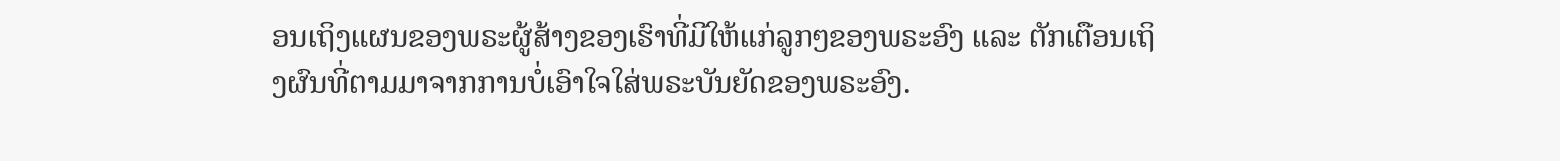ອນເຖິງແຜນຂອງພຣະຜູ້ສ້າງຂອງເຮົາທີ່ມີໃຫ້ແກ່ລູກໆຂອງພຣະອົງ ແລະ ຕັກເຕືອນເຖິງຜົນທີ່ຕາມມາຈາກການບໍ່ເອົາໃຈໃສ່ພຣະບັນຍັດຂອງພຣະອົງ.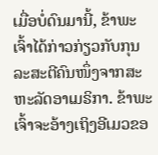ເມື່ອບໍ່ດົນມານີ້, ຂ້າພະເຈົ້າໄດ້ກ່າວກ່ຽວກັບກຸນລະສະຕີຄົນໜຶ່ງຈາກສະຫະລັດອາເມຣິກາ. ຂ້າພະເຈົ້າຈະອ້າງເຖິງອີເມວຂອ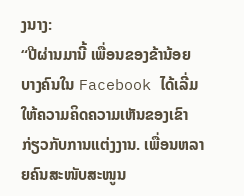ງນາງ:
“ປີຜ່ານມານີ້ ເພື່ອນຂອງຂ້ານ້ອຍບາງຄົນໃນ Facebook ໄດ້ເລີ່ມໃຫ້ຄວາມຄິດຄວາມເຫັນຂອງເຂົາກ່ຽວກັບການແຕ່ງງານ. ເພື່ອນຫລາຍຄົນສະໜັບສະໜູນ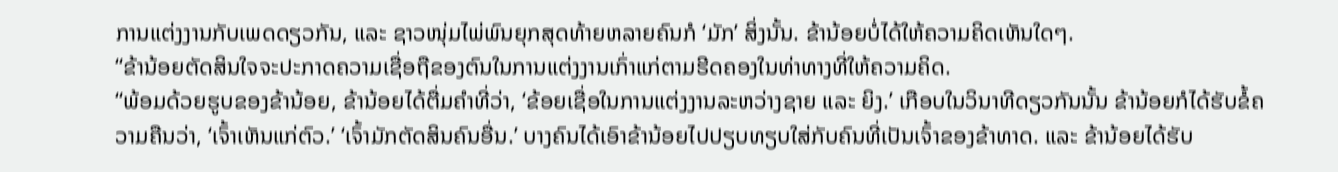ການແຕ່ງງານກັບເພດດຽວກັນ, ແລະ ຊາວໜຸ່ມໄພ່ພົນຍຸກສຸດທ້າຍຫລາຍຄົນກໍ ‘ມັກ’ ສິ່ງນັ້ນ. ຂ້ານ້ອຍບໍ່ໄດ້ໃຫ້ຄວາມຄິດເຫັນໃດໆ.
“ຂ້ານ້ອຍຕັດສິນໃຈຈະປະກາດຄວາມເຊື່ອຖືຂອງຕົນໃນການແຕ່ງງານເກົ່າແກ່ຕາມຮີດຄອງໃນທ່າທາງທີ່ໃຫ້ຄວາມຄິດ.
“ພ້ອມດ້ວຍຮູບຂອງຂ້ານ້ອຍ, ຂ້ານ້ອຍໄດ້ຕື່ມຄຳທີ່ວ່າ, ‘ຂ້ອຍເຊື່ອໃນການແຕ່ງງານລະຫວ່າງຊາຍ ແລະ ຍິງ.’ ເກືອບໃນວິນາທີດຽວກັນນັ້ນ ຂ້ານ້ອຍກໍໄດ້ຮັບຂໍ້ຄວາມຄືນວ່າ, ‘ເຈົ້າເຫັນແກ່ຕົວ.’ ‘ເຈົ້າມັກຕັດສິນຄົນອື່ນ.’ ບາງຄົນໄດ້ເອົາຂ້ານ້ອຍໄປປຽບທຽບໃສ່ກັບຄົນທີ່ເປັນເຈົ້າຂອງຂ້າທາດ. ແລະ ຂ້ານ້ອຍໄດ້ຮັບ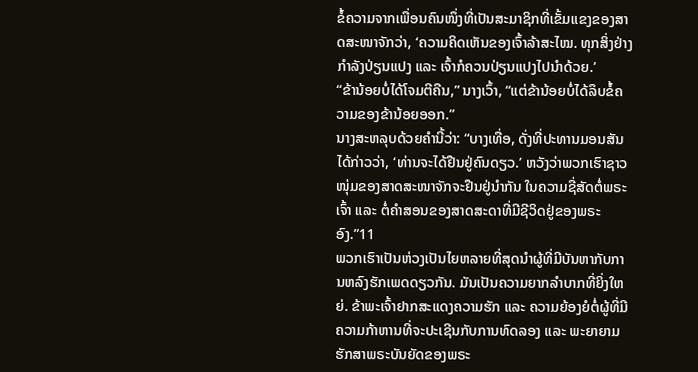ຂໍ້ຄວາມຈາກເພື່ອນຄົນໜຶ່ງທີ່ເປັນສະມາຊິກທີ່ເຂັ້ມແຂງຂອງສາດສະໜາຈັກວ່າ, ‘ຄວາມຄິດເຫັນຂອງເຈົ້າລ້າສະໄໝ. ທຸກສິ່ງຢ່າງກຳລັງປ່ຽນແປງ ແລະ ເຈົ້າກໍຄວນປ່ຽນແປງໄປນຳດ້ວຍ.’
“ຂ້ານ້ອຍບໍ່ໄດ້ໂຈມຕີຄືນ,” ນາງເວົ້າ, “ແຕ່ຂ້ານ້ອຍບໍ່ໄດ້ລຶບຂໍ້ຄວາມຂອງຂ້ານ້ອຍອອກ.”
ນາງສະຫລຸບດ້ວຍຄຳນີ້ວ່າ: “ບາງເທື່ອ, ດັ່ງທີ່ປະທານມອນສັນໄດ້ກ່າວວ່າ, ‘ທ່ານຈະໄດ້ຢືນຢູ່ຄົນດຽວ.’ ຫວັງວ່າພວກເຮົາຊາວໜຸ່ມຂອງສາດສະໜາຈັກຈະຢືນຢູ່ນຳກັນ ໃນຄວາມຊື່ສັດຕໍ່ພຣະເຈົ້າ ແລະ ຕໍ່ຄຳສອນຂອງສາດສະດາທີ່ມີຊີວິດຢູ່ຂອງພຣະອົງ.”11
ພວກເຮົາເປັນຫ່ວງເປັນໄຍຫລາຍທີ່ສຸດນຳຜູ້ທີ່ມີບັນຫາກັບການຫລົງຮັກເພດດຽວກັນ. ມັນເປັນຄວາມຍາກລຳບາກທີ່ຍິ່ງໃຫຍ່. ຂ້າພະເຈົ້າຢາກສະແດງຄວາມຮັກ ແລະ ຄວາມຍ້ອງຍໍຕໍ່ຜູ້ທີ່ມີຄວາມກ້າຫານທີ່ຈະປະເຊີນກັບການທົດລອງ ແລະ ພະຍາຍາມຮັກສາພຣະບັນຍັດຂອງພຣະ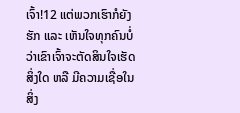ເຈົ້າ!12 ແຕ່ພວກເຮົາກໍຍັງຮັກ ແລະ ເຫັນໃຈທຸກຄົນບໍ່ວ່າເຂົາເຈົ້າຈະຕັດສິນໃຈເຮັດສິ່ງໃດ ຫລື ມີຄວາມເຊື່ອໃນສິ່ງ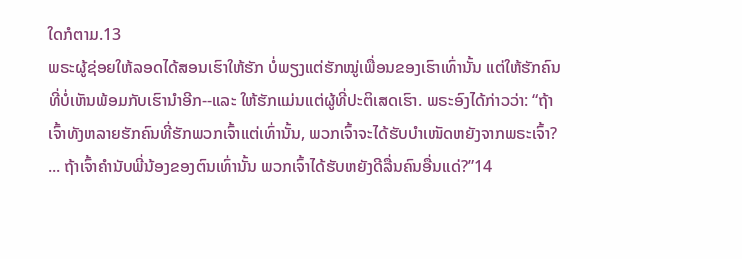ໃດກໍຕາມ.13
ພຣະຜູ້ຊ່ອຍໃຫ້ລອດໄດ້ສອນເຮົາໃຫ້ຮັກ ບໍ່ພຽງແຕ່ຮັກໝູ່ເພື່ອນຂອງເຮົາເທົ່ານັ້ນ ແຕ່ໃຫ້ຮັກຄົນທີ່ບໍ່ເຫັນພ້ອມກັບເຮົານຳອີກ--ແລະ ໃຫ້ຮັກແມ່ນແຕ່ຜູ້ທີ່ປະຕິເສດເຮົາ. ພຣະອົງໄດ້ກ່າວວ່າ: “ຖ້າເຈົ້າທັງຫລາຍຮັກຄົນທີ່ຮັກພວກເຈົ້າແຕ່ເທົ່ານັ້ນ, ພວກເຈົ້າຈະໄດ້ຮັບບຳເໜັດຫຍັງຈາກພຣະເຈົ້າ? ... ຖ້າເຈົ້າຄຳນັບພີ່ນ້ອງຂອງຕົນເທົ່ານັ້ນ ພວກເຈົ້າໄດ້ຮັບຫຍັງດີລື່ນຄົນອື່ນແດ່?”14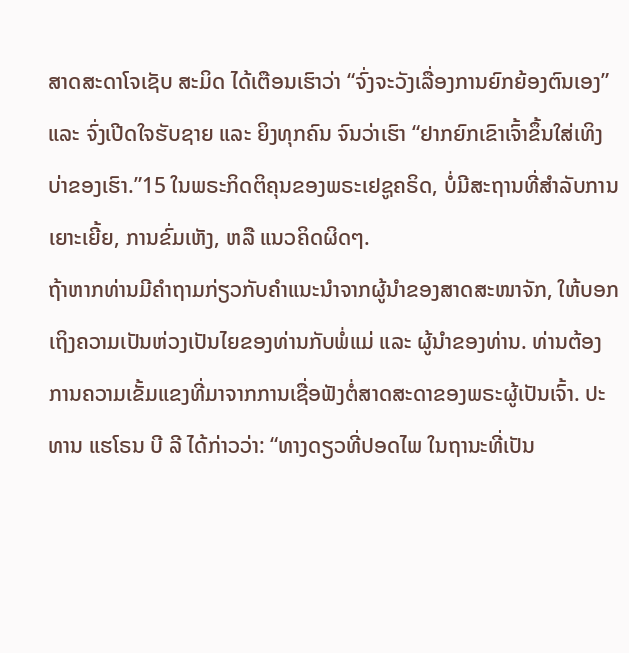ສາດສະດາໂຈເຊັບ ສະມິດ ໄດ້ເຕືອນເຮົາວ່າ “ຈົ່ງຈະວັງເລື່ອງການຍົກຍ້ອງຕົນເອງ” ແລະ ຈົ່ງເປີດໃຈຮັບຊາຍ ແລະ ຍິງທຸກຄົນ ຈົນວ່າເຮົາ “ຢາກຍົກເຂົາເຈົ້າຂຶ້ນໃສ່ເທິງບ່າຂອງເຮົາ.”15 ໃນພຣະກິດຕິຄຸນຂອງພຣະເຢຊູຄຣິດ, ບໍ່ມີສະຖານທີ່ສຳລັບການເຍາະເຍີ້ຍ, ການຂົ່ມເຫັງ, ຫລື ແນວຄິດຜິດໆ.
ຖ້າຫາກທ່ານມີຄຳຖາມກ່ຽວກັບຄຳແນະນຳຈາກຜູ້ນຳຂອງສາດສະໜາຈັກ, ໃຫ້ບອກເຖິງຄວາມເປັນຫ່ວງເປັນໄຍຂອງທ່ານກັບພໍ່ແມ່ ແລະ ຜູ້ນຳຂອງທ່ານ. ທ່ານຕ້ອງການຄວາມເຂັ້ມແຂງທີ່ມາຈາກການເຊື່ອຟັງຕໍ່ສາດສະດາຂອງພຣະຜູ້ເປັນເຈົ້າ. ປະທານ ແຮໂຣນ ບີ ລີ ໄດ້ກ່າວວ່າ: “ທາງດຽວທີ່ປອດໄພ ໃນຖານະທີ່ເປັນ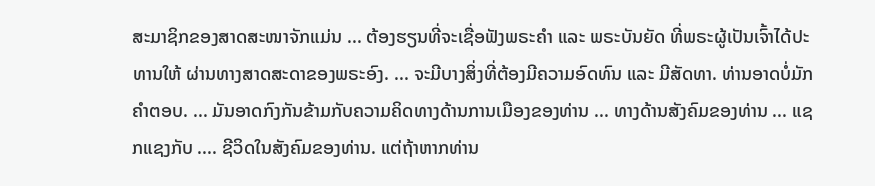ສະມາຊິກຂອງສາດສະໜາຈັກແມ່ນ ... ຕ້ອງຮຽນທີ່ຈະເຊື່ອຟັງພຣະຄຳ ແລະ ພຣະບັນຍັດ ທີ່ພຣະຜູ້ເປັນເຈົ້າໄດ້ປະທານໃຫ້ ຜ່ານທາງສາດສະດາຂອງພຣະອົງ. ... ຈະມີບາງສິ່ງທີ່ຕ້ອງມີຄວາມອົດທົນ ແລະ ມີສັດທາ. ທ່ານອາດບໍ່ມັກຄຳຕອບ. ... ມັນອາດກົງກັນຂ້າມກັບຄວາມຄິດທາງດ້ານການເມືອງຂອງທ່ານ ... ທາງດ້ານສັງຄົມຂອງທ່ານ ... ແຊກແຊງກັບ .... ຊີວິດໃນສັງຄົມຂອງທ່ານ. ແຕ່ຖ້າຫາກທ່ານ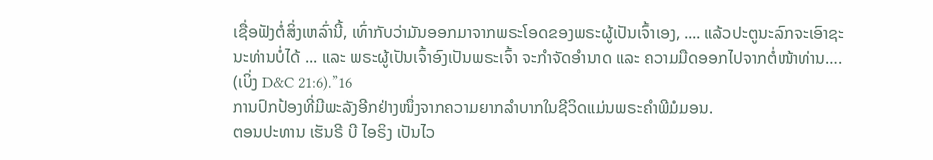ເຊື່ອຟັງຕໍ່ສິ່ງເຫລົ່ານີ້, ເທົ່າກັບວ່າມັນອອກມາຈາກພຣະໂອດຂອງພຣະຜູ້ເປັນເຈົ້າເອງ, .... ແລ້ວປະຕູນະລົກຈະເອົາຊະນະທ່ານບໍ່ໄດ້ ... ແລະ ພຣະຜູ້ເປັນເຈົ້າອົງເປັນພຣະເຈົ້າ ຈະກຳຈັດອຳນາດ ແລະ ຄວາມມືດອອກໄປຈາກຕໍ່ໜ້າທ່ານ…. (ເບິ່ງ D&C 21:6).”16
ການປົກປ້ອງທີ່ມີພະລັງອີກຢ່າງໜຶ່ງຈາກຄວາມຍາກລຳບາກໃນຊີວິດແມ່ນພຣະຄຳພີມໍມອນ.
ຕອນປະທານ ເຮັນຣີ ບີ ໄອຣິງ ເປັນໄວ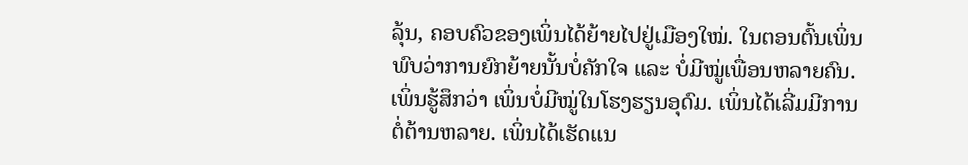ລຸ້ນ, ຄອບຄົວຂອງເພິ່ນໄດ້ຍ້າຍໄປຢູ່ເມືອງໃໝ່. ໃນຕອນຕົ້ນເພິ່ນພົບວ່າການຍົກຍ້າຍນັ້ນບໍ່ຄັກໃຈ ແລະ ບໍ່ມີໝູ່ເພື່ອນຫລາຍຄົນ. ເພິ່ນຮູ້ສຶກວ່າ ເພິ່ນບໍ່ມີໝູ່ໃນໂຮງຮຽນອຸດົມ. ເພິ່ນໄດ້ເລີ່ມມີການຕໍ່ຕ້ານຫລາຍ. ເພິ່ນໄດ້ເຮັດແນ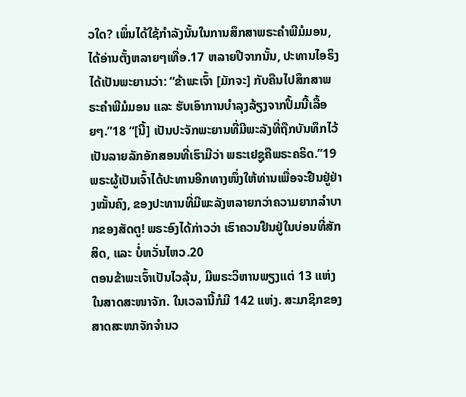ວໃດ? ເພິ່ນໄດ້ໃຊ້ກຳລັງນັ້ນໃນການສຶກສາພຣະຄຳພີມໍມອນ, ໄດ້ອ່ານຕັ້ງຫລາຍໆເທື່ອ.17 ຫລາຍປີຈາກນັ້ນ, ປະທານໄອຣິງໄດ້ເປັນພະຍານວ່າ: “ຂ້າພະເຈົ້າ [ມັກຈະ] ກັບຄືນໄປສຶກສາພຣະຄຳພີມໍມອນ ແລະ ຮັບເອົາການບຳລຸງລ້ຽງຈາກປຶ້ມນີ້ເລື້ອຍໆ.”18 “[ນີ້] ເປັນປະຈັກພະຍານທີ່ມີພະລັງທີ່ຖືກບັນທຶກໄວ້ເປັນລາຍລັກອັກສອນທີ່ເຮົາມີວ່າ ພຣະເຢຊູຄືພຣະຄຣິດ.”19
ພຣະຜູ້ເປັນເຈົ້າໄດ້ປະທານອີກທາງໜຶ່ງໃຫ້ທ່ານເພື່ອຈະຢືນຢູ່ຢ່າງໝັ້ນຄົງ, ຂອງປະທານທີ່ມີພະລັງຫລາຍກວ່າຄວາມຍາກລຳບາກຂອງສັດຕູ! ພຣະອົງໄດ້ກ່າວວ່າ ເຮົາຄວນຢືນຢູ່ໃນບ່ອນທີ່ສັກສິດ, ແລະ ບໍ່ຫວັ່ນໄຫວ.20
ຕອນຂ້າພະເຈົ້າເປັນໄວລຸ້ນ, ມີພຣະວິຫານພຽງແຕ່ 13 ແຫ່ງໃນສາດສະໜາຈັກ. ໃນເວລານີ້ກໍມີ 142 ແຫ່ງ. ສະມາຊິກຂອງສາດສະໜາຈັກຈຳນວ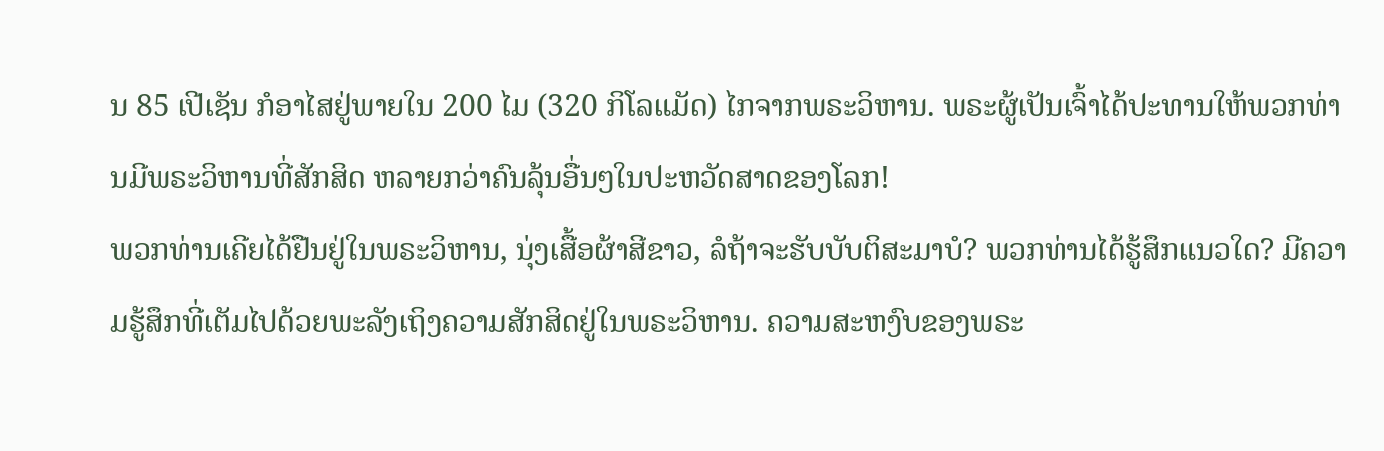ນ 85 ເປີເຊັນ ກໍອາໄສຢູ່ພາຍໃນ 200 ໄມ (320 ກິໂລແມັດ) ໄກຈາກພຣະວິຫານ. ພຣະຜູ້ເປັນເຈົ້າໄດ້ປະທານໃຫ້ພວກທ່ານມີພຣະວິຫານທີ່ສັກສິດ ຫລາຍກວ່າຄົນລຸ້ນອື່ນໆໃນປະຫວັດສາດຂອງໂລກ!
ພວກທ່ານເຄີຍໄດ້ຢືນຢູ່ໃນພຣະວິຫານ, ນຸ່ງເສື້ອຜ້າສີຂາວ, ລໍຖ້າຈະຮັບບັບຕິສະມາບໍ? ພວກທ່ານໄດ້ຮູ້ສຶກແນວໃດ? ມີຄວາມຮູ້ສຶກທີ່ເຕັມໄປດ້ວຍພະລັງເຖິງຄວາມສັກສິດຢູ່ໃນພຣະວິຫານ. ຄວາມສະຫງົບຂອງພຣະ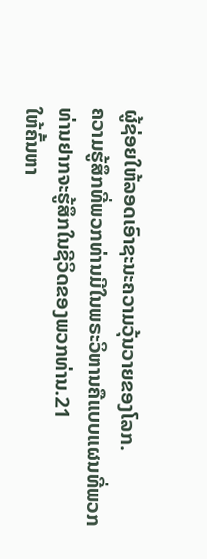ຜູ້ຊ່ອຍໃຫ້ລອດເອົາຊະນະຄວາມວຸ້ນວາຍຂອງໂລກ.
ຄວາມຮູ້ສຶກທີ່ພວກທ່ານມີໃນພຣະວິຫານຄືແບບແຜນທີ່ພວກທ່ານຢາກຈະຮູ້ສຶກໃນຊີວິດຂອງພວກທ່ານ.21
ໃຫ້ຄົ້ນຫາ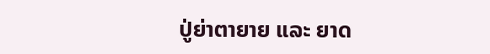ປູ່ຍ່າຕາຍາຍ ແລະ ຍາດ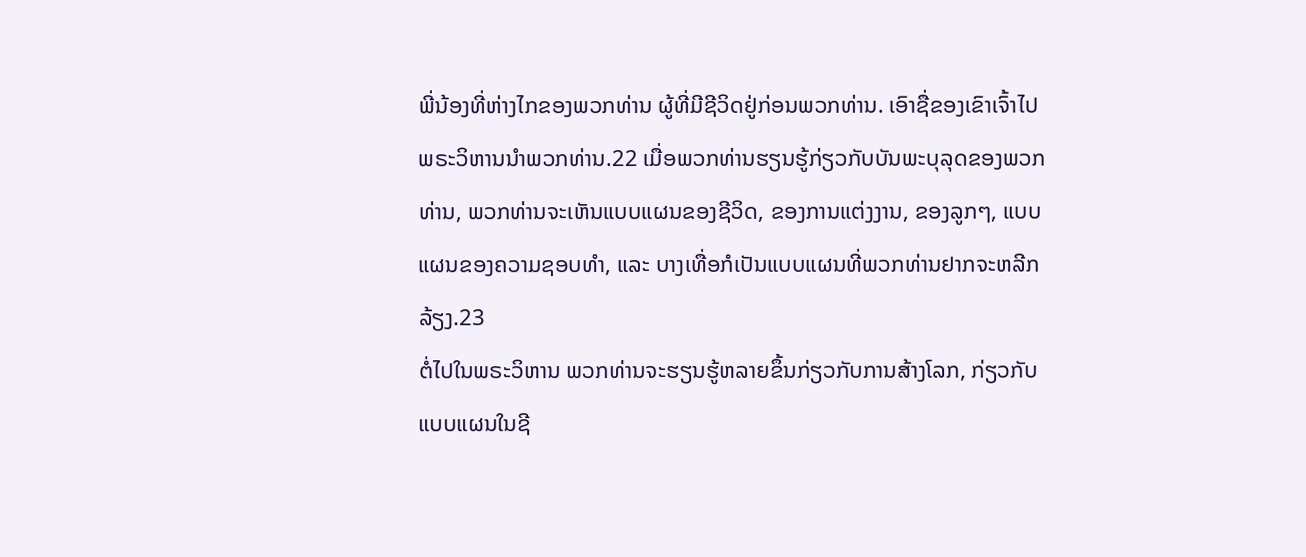ພີ່ນ້ອງທີ່ຫ່າງໄກຂອງພວກທ່ານ ຜູ້ທີ່ມີຊີວິດຢູ່ກ່ອນພວກທ່ານ. ເອົາຊື່ຂອງເຂົາເຈົ້າໄປພຣະວິຫານນຳພວກທ່ານ.22 ເມື່ອພວກທ່ານຮຽນຮູ້ກ່ຽວກັບບັນພະບຸລຸດຂອງພວກທ່ານ, ພວກທ່ານຈະເຫັນແບບແຜນຂອງຊີວິດ, ຂອງການແຕ່ງງານ, ຂອງລູກໆ, ແບບແຜນຂອງຄວາມຊອບທຳ, ແລະ ບາງເທື່ອກໍເປັນແບບແຜນທີ່ພວກທ່ານຢາກຈະຫລີກລ້ຽງ.23
ຕໍ່ໄປໃນພຣະວິຫານ ພວກທ່ານຈະຮຽນຮູ້ຫລາຍຂຶ້ນກ່ຽວກັບການສ້າງໂລກ, ກ່ຽວກັບແບບແຜນໃນຊີ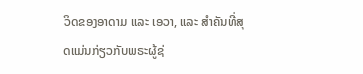ວິດຂອງອາດາມ ແລະ ເອວາ, ແລະ ສຳຄັນທີ່ສຸດແມ່ນກ່ຽວກັບພຣະຜູ້ຊ່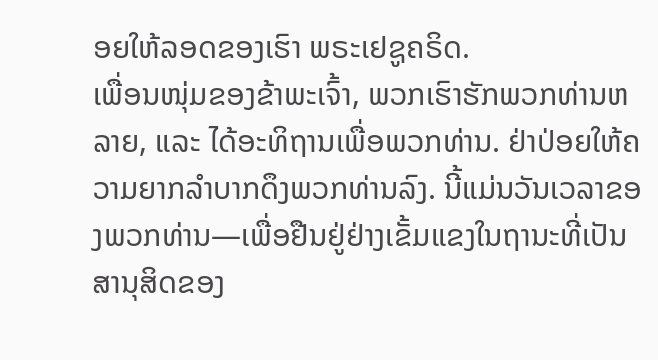ອຍໃຫ້ລອດຂອງເຮົາ ພຣະເຢຊູຄຣິດ.
ເພື່ອນໜຸ່ມຂອງຂ້າພະເຈົ້າ, ພວກເຮົາຮັກພວກທ່ານຫລາຍ, ແລະ ໄດ້ອະທິຖານເພື່ອພວກທ່ານ. ຢ່າປ່ອຍໃຫ້ຄວາມຍາກລຳບາກດຶງພວກທ່ານລົງ. ນີ້ແມ່ນວັນເວລາຂອງພວກທ່ານ—ເພື່ອຢືນຢູ່ຢ່າງເຂັ້ມແຂງໃນຖານະທີ່ເປັນສານຸສິດຂອງ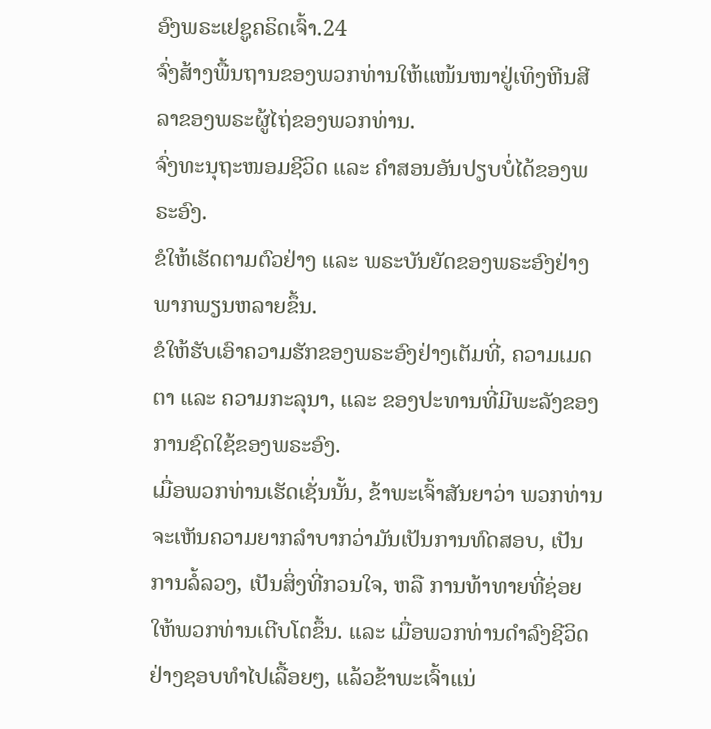ອົງພຣະເຢຊູຄຣິດເຈົ້າ.24
ຈົ່ງສ້າງພື້ນຖານຂອງພວກທ່ານໃຫ້ແໜ້ນໜາຢູ່ເທິງຫີນສີລາຂອງພຣະຜູ້ໄຖ່ຂອງພວກທ່ານ.
ຈົ່ງທະນຸຖະໜອມຊີວິດ ແລະ ຄຳສອນອັນປຽບບໍ່ໄດ້ຂອງພຣະອົງ.
ຂໍໃຫ້ເຮັດຕາມຕົວຢ່າງ ແລະ ພຣະບັນຍັດຂອງພຣະອົງຢ່າງພາກພຽນຫລາຍຂຶ້ນ.
ຂໍໃຫ້ຮັບເອົາຄວາມຮັກຂອງພຣະອົງຢ່າງເຕັມທີ່, ຄວາມເມດຕາ ແລະ ຄວາມກະລຸນາ, ແລະ ຂອງປະທານທີ່ມີພະລັງຂອງການຊົດໃຊ້ຂອງພຣະອົງ.
ເມື່ອພວກທ່ານເຮັດເຊັ່ນນັ້ນ, ຂ້າພະເຈົ້າສັນຍາວ່າ ພວກທ່ານຈະເຫັນຄວາມຍາກລຳບາກວ່າມັນເປັນການທົດສອບ, ເປັນການລໍ້ລວງ, ເປັນສິ່ງທີ່ກວນໃຈ, ຫລື ການທ້າທາຍທີ່ຊ່ອຍໃຫ້ພວກທ່ານເຕີບໂຕຂຶ້ນ. ແລະ ເມື່ອພວກທ່ານດຳລົງຊີວິດຢ່າງຊອບທຳໄປເລື້ອຍໆ, ແລ້ວຂ້າພະເຈົ້າແນ່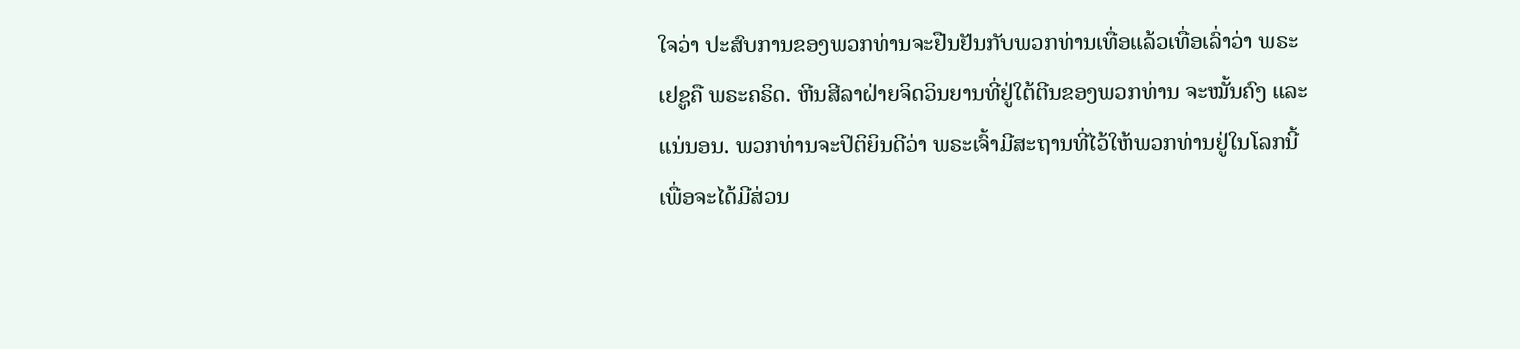ໃຈວ່າ ປະສົບການຂອງພວກທ່ານຈະຢືນຢັນກັບພວກທ່ານເທື່ອແລ້ວເທື່ອເລົ່າວ່າ ພຣະເຢຊູຄື ພຣະຄຣິດ. ຫີນສີລາຝ່າຍຈິດວິນຍານທີ່ຢູ່ໃຕ້ຕີນຂອງພວກທ່ານ ຈະໝັ້ນຄົງ ແລະ ແນ່ນອນ. ພວກທ່ານຈະປິຕິຍິນດີວ່າ ພຣະເຈົ້າມີສະຖານທີ່ໄວ້ໃຫ້ພວກທ່ານຢູ່ໃນໂລກນີ້ ເພື່ອຈະໄດ້ມີສ່ວນ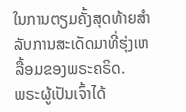ໃນການຕຽມຄັ້ງສຸດທ້າຍສຳລັບການສະເດັດມາທີ່ຮຸ່ງເຫລື້ອມຂອງພຣະຄຣິດ.
ພຣະຜູ້ເປັນເຈົ້າໄດ້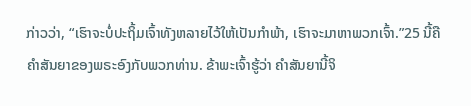ກ່າວວ່າ, “ເຮົາຈະບໍ່ປະຖິ້ມເຈົ້າທັງຫລາຍໄວ້ໃຫ້ເປັນກຳພ້າ, ເຮົາຈະມາຫາພວກເຈົ້າ.”25 ນີ້ຄືຄຳສັນຍາຂອງພຣະອົງກັບພວກທ່ານ. ຂ້າພະເຈົ້າຮູ້ວ່າ ຄຳສັນຍານີ້ຈິ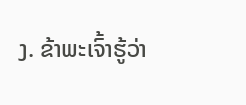ງ. ຂ້າພະເຈົ້າຮູ້ວ່າ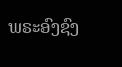ພຣະອົງຊົງ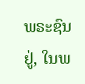ພຣະຊົນຢູ່, ໃນພ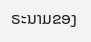ຣະນາມຂອງ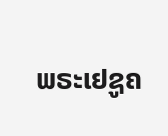ພຣະເຢຊູຄ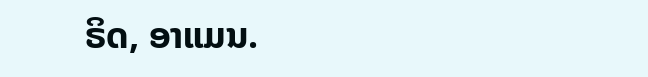ຣິດ, ອາແມນ.